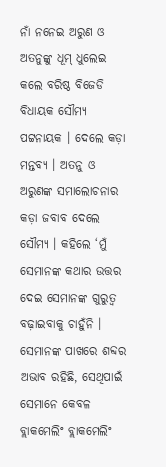ନାଁ ନନେଇ ଅରୁଣ ଓ ଅତନୁଙ୍କୁ ଧୂମ୍ ଧୁଲେଇ କଲେ ବରିଷ୍ଠ ବିଜେଡି ବିଧାୟକ ସୌମ୍ୟ ପଟ୍ଟନାୟକ । ଦେଲେ କଡ଼ା ମନ୍ତବ୍ୟ । ଅତନୁ ଓ ଅରୁଣଙ୍କ ସମାଲୋଚନାର କଡ଼ା ଜବାବ ଦେଲେ ସୌମ୍ୟ । କହିଲେ ‘ମୁଁ ସେମାନଙ୍କ କଥାର ଉତ୍ତର ଦେଇ ସେମାନଙ୍କ ଗୁରୁତ୍ୱ ବଢ଼ାଇବାକୁ ଚାହୁଁନି । ସେମାନଙ୍କ ପାଖରେ ଶବ୍ଦର ଅଭାବ ରହିଛି, ସେଥିପାଇଁ ସେମାନେ କେବଳ ବ୍ଲାକମେଲିଂ ବ୍ଲାକମେଲିଂ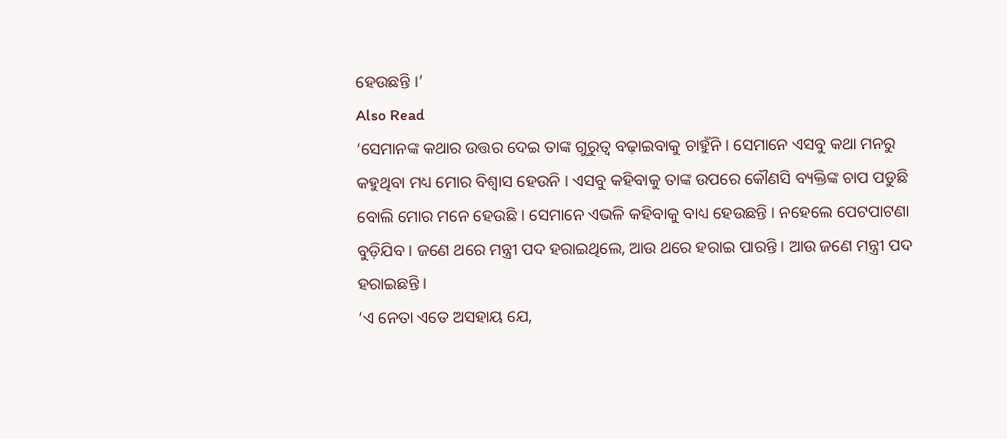ହେଉଛନ୍ତି ।’
Also Read
‘ସେମାନଙ୍କ କଥାର ଉତ୍ତର ଦେଇ ତାଙ୍କ ଗୁରୁତ୍ୱ ବଢ଼ାଇବାକୁ ଚାହୁଁନି । ସେମାନେ ଏସବୁ କଥା ମନରୁ କହୁଥିବା ମଧ୍ୟ ମୋର ବିଶ୍ୱାସ ହେଉନି । ଏସବୁ କହିବାକୁ ତାଙ୍କ ଉପରେ କୌଣସି ବ୍ୟକ୍ତିଙ୍କ ଚାପ ପଡୁଛି ବୋଲି ମୋର ମନେ ହେଉଛି । ସେମାନେ ଏଭଳି କହିବାକୁ ବାଧ୍ୟ ହେଉଛନ୍ତି । ନହେଲେ ପେଟପାଟଣା ବୁଡ଼ିଯିବ । ଜଣେ ଥରେ ମନ୍ତ୍ରୀ ପଦ ହରାଇଥିଲେ, ଆଉ ଥରେ ହରାଇ ପାରନ୍ତି । ଆଉ ଜଣେ ମନ୍ତ୍ରୀ ପଦ ହରାଇଛନ୍ତି ।
‘ଏ ନେତା ଏତେ ଅସହାୟ ଯେ,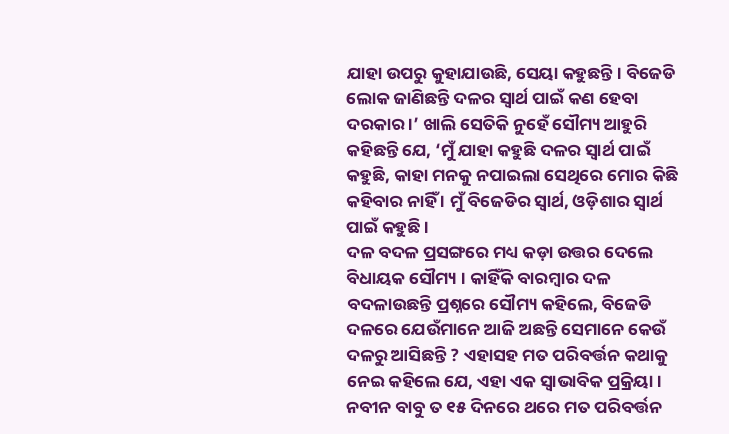ଯାହା ଉପରୁ କୁହାଯାଉଛି, ସେୟା କହୁଛନ୍ତି । ବିଜେଡି ଲୋକ ଜାଣିଛନ୍ତି ଦଳର ସ୍ୱାର୍ଥ ପାଇଁ କଣ ହେବା ଦରକାର ।’ ଖାଲି ସେତିକି ନୁହେଁ ସୌମ୍ୟ ଆହୁରି କହିଛନ୍ତି ଯେ, ‘ମୁଁ ଯାହା କହୁଛି ଦଳର ସ୍ୱାର୍ଥ ପାଇଁ କହୁଛି, କାହା ମନକୁ ନପାଇଲା ସେଥିରେ ମୋର କିଛି କହିବାର ନାହିଁ । ମୁଁ ବିଜେଡିର ସ୍ୱାର୍ଥ, ଓଡ଼ିଶାର ସ୍ୱାର୍ଥ ପାଇଁ କହୁଛି ।
ଦଳ ବଦଳ ପ୍ରସଙ୍ଗରେ ମଧ୍ୟ କଡ଼ା ଉତ୍ତର ଦେଲେ ବିଧାୟକ ସୌମ୍ୟ । କାହିଁକି ବାରମ୍ବାର ଦଳ ବଦଳାଉଛନ୍ତି ପ୍ରଶ୍ନରେ ସୌମ୍ୟ କହିଲେ, ବିଜେଡି ଦଳରେ ଯେଉଁମାନେ ଆଜି ଅଛନ୍ତି ସେମାନେ କେଉଁ ଦଳରୁ ଆସିଛନ୍ତି ? ଏହାସହ ମତ ପରିବର୍ତ୍ତନ କଥାକୁ ନେଇ କହିଲେ ଯେ, ଏହା ଏକ ସ୍ୱାଭାବିକ ପ୍ରକ୍ରିୟା । ନବୀନ ବାବୁ ତ ୧୫ ଦିନରେ ଥରେ ମତ ପରିବର୍ତ୍ତନ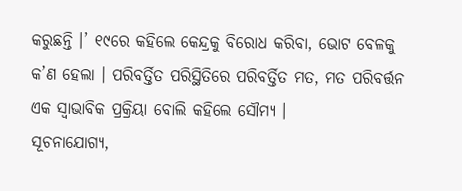କରୁଛନ୍ତି ।’ ୧୯ରେ କହିଲେ କେନ୍ଦ୍ରକୁ ବିରୋଧ କରିବା, ଭୋଟ ବେଳକୁ କ’ଣ ହେଲା । ପରିବର୍ତ୍ତିତ ପରିସ୍ଥିତିରେ ପରିବର୍ତ୍ତିତ ମତ, ମତ ପରିବର୍ତ୍ତନ ଏକ ସ୍ୱାଭାବିକ ପ୍ରକ୍ରିୟା ବୋଲି କହିଲେ ସୌମ୍ୟ ।
ସୂଚନାଯୋଗ୍ୟ,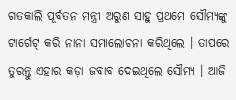ଗତକାଲି ପୂର୍ବତନ ମନ୍ତ୍ରୀ ଅରୁଣ ସାହୁ ପ୍ରଥମେ ସୌମ୍ୟଙ୍କୁ ଟାର୍ଗେଟ୍ କରି ନାନା ସମାଲୋଚନା କରିଥିଲେ । ତାପରେ ତୁରନ୍ତୁ ଏହାର କଡ଼ା ଜବାବ ଦେଇଥିଲେ ସୌମ୍ୟ । ଆଜି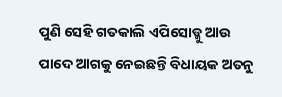ପୁଣି ସେହି ଗତକାଲି ଏପିସୋଡ୍କୁ ଆଉ ପାଦେ ଆଗକୁ ନେଇଛନ୍ତି ବିଧାୟକ ଅତନୁ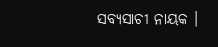ସବ୍ୟସାଚୀ ନାୟକ ।